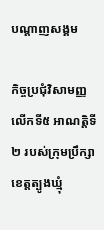បណ្តាញសង្គម

កិច្ចប្រជុំវិសាមញ្ញលើកទី៥ អាណត្តិទី២ របស់ក្រុមប្រឹក្សាខេត្តត្បូងឃ្មុំ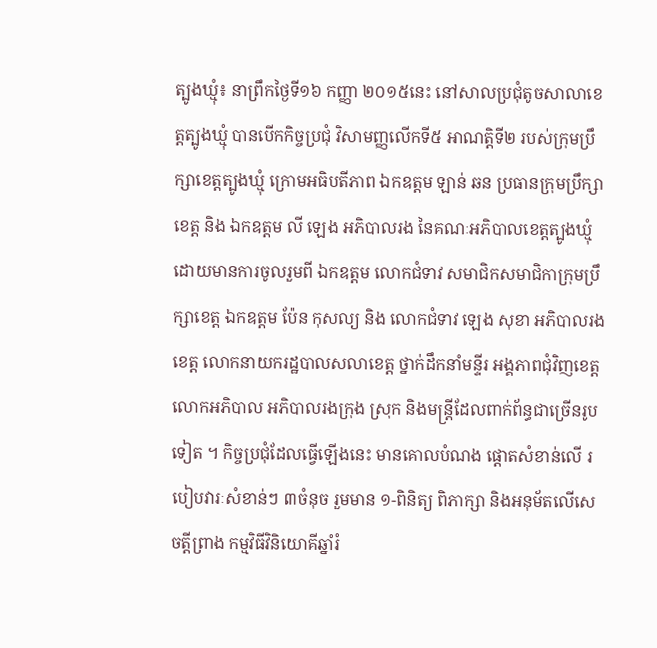ត្បូងឃ្មុំ៖ នាព្រឹកថ្ងៃទី១៦ កញ្ញា ២០១៥នេះ នៅសាលប្រជុំតូចសាលាខេត្តត្បូងឃ្មុំ បានបើកកិច្ចប្រជុំ វិសាមញ្ញលើកទី៥ អាណត្តិទី២ របស់ក្រុមប្រឹក្សាខេត្តត្បូងឃ្មុំ ក្រោមអធិបតីភាព ឯកឧត្តម ឡាន់ ឆន ប្រធានក្រុមប្រឹក្សាខេត្ត និង ឯកឧត្តម លី ឡេង អភិបាលរង នៃគណៈអភិបាលខេត្តត្បូងឃ្មុំ ដោយមានការចូលរួមពី ឯកឧត្តម លោកជំទាវ សមាជិកសមាជិកាក្រុមប្រឹក្សាខេត្ត ឯកឧត្តម ប៉ែន កុសល្យ និង លោកជំទាវ ឡេង សុខា អភិបាលរងខេត្ត លោកនាយករដ្ឋបាលសលាខេត្ត ថ្នាក់ដឹកនាំមន្ទីរ អង្គភាពជុំវិញខេត្ត លោកអភិបាល អភិបាលរងក្រុង ស្រុក និងមន្ត្រីដែលពាក់ព័ន្ធជាច្រើនរូបទៀត ។ កិច្ចប្រជុំដែលធ្វើឡើងនេះ មានគោលបំណង ផ្តោតសំខាន់លើ របៀបវារៈសំខាន់ៗ ៣ចំនុច រួមមាន ១-ពិនិត្យ ពិភាក្សា និងអនុម័តលើសេចត្តីព្រាង កម្មវិធីវិនិយោគីឆ្នាំរំ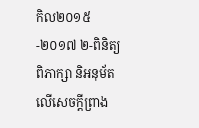កិល២០១៥-២០១៧ ២-ពិនិត្យ ពិភាក្សា និអនុម័តលើសេចក្តីព្រាង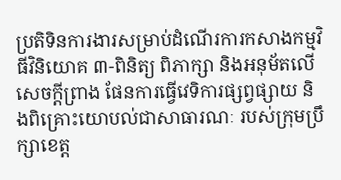ប្រតិទិនការងារសម្រាប់ដំណើរការកសាងកម្មវិធីវិនិយោគ ៣-ពិនិត្យ ពិភាក្សា និងអនុម័តលើសេចក្តីព្រាង ផែនការធ្វើវេទិការផ្សព្វផ្សាយ និងពិគ្រោះយោបល់ជាសាធារណៈ របស់ក្រុមប្រឹក្សាខេត្ត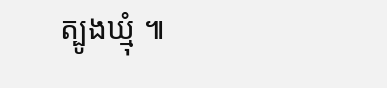ត្បូងឃ្មុំ ៕